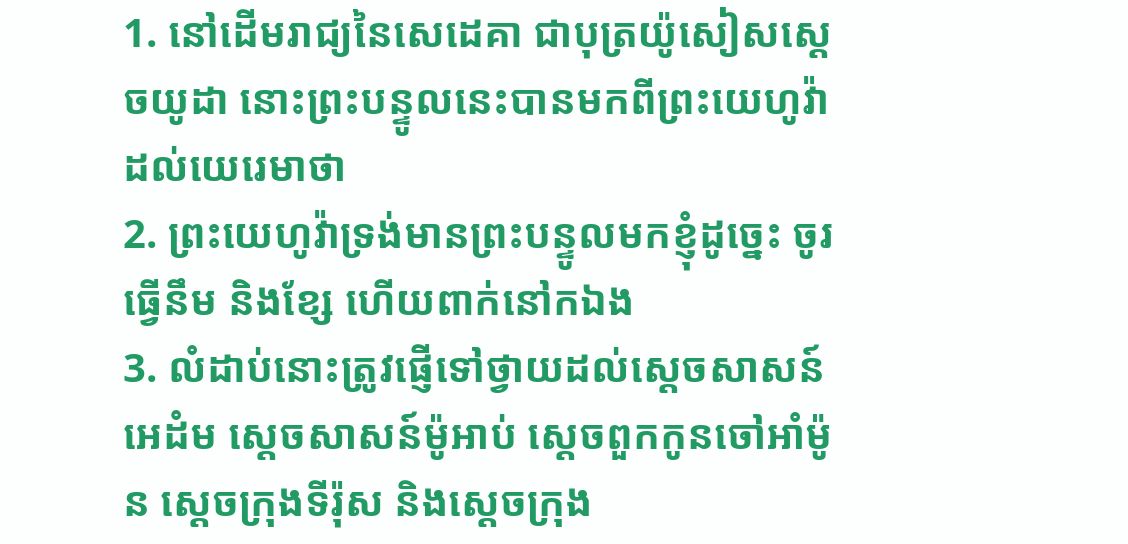1. នៅដើមរាជ្យនៃសេដេគា ជាបុត្រយ៉ូសៀសស្តេចយូដា នោះព្រះបន្ទូលនេះបានមកពីព្រះយេហូវ៉ា ដល់យេរេមាថា
2. ព្រះយេហូវ៉ាទ្រង់មានព្រះបន្ទូលមកខ្ញុំដូច្នេះ ចូរធ្វើនឹម និងខ្សែ ហើយពាក់នៅកឯង
3. លំដាប់នោះត្រូវផ្ញើទៅថ្វាយដល់ស្តេចសាសន៍អេដំម ស្តេចសាសន៍ម៉ូអាប់ ស្តេចពួកកូនចៅអាំម៉ូន ស្តេចក្រុងទីរ៉ុស និងស្តេចក្រុង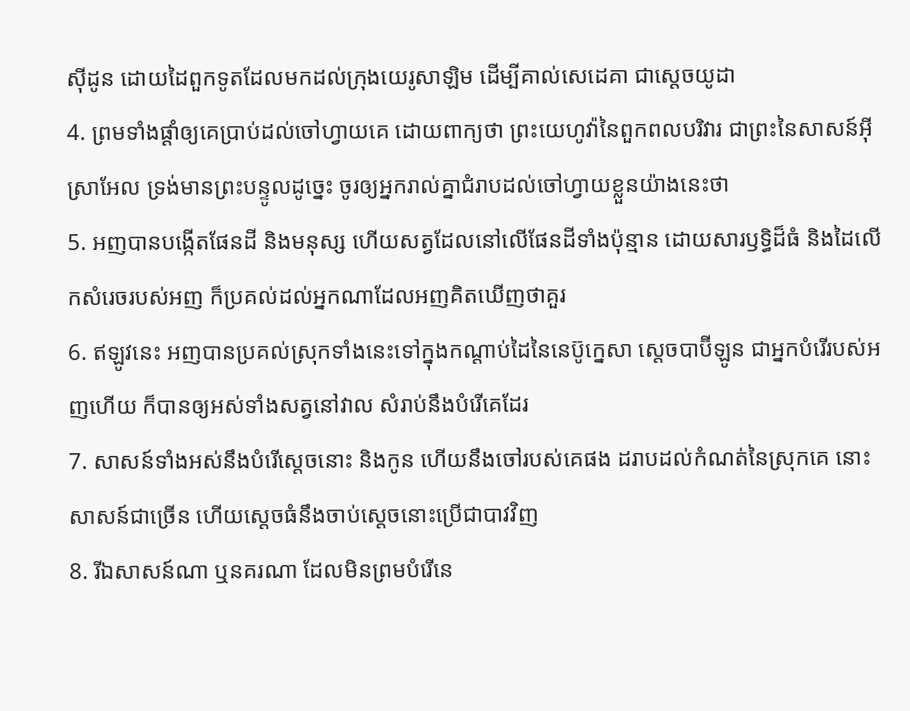ស៊ីដូន ដោយដៃពួកទូតដែលមកដល់ក្រុងយេរូសាឡិម ដើម្បីគាល់សេដេគា ជាស្តេចយូដា
4. ព្រមទាំងផ្តាំឲ្យគេប្រាប់ដល់ចៅហ្វាយគេ ដោយពាក្យថា ព្រះយេហូវ៉ានៃពួកពលបរិវារ ជាព្រះនៃសាសន៍អ៊ីស្រាអែល ទ្រង់មានព្រះបន្ទូលដូច្នេះ ចូរឲ្យអ្នករាល់គ្នាជំរាបដល់ចៅហ្វាយខ្លួនយ៉ាងនេះថា
5. អញបានបង្កើតផែនដី និងមនុស្ស ហើយសត្វដែលនៅលើផែនដីទាំងប៉ុន្មាន ដោយសារឫទ្ធិដ៏ធំ និងដៃលើកសំរេចរបស់អញ ក៏ប្រគល់ដល់អ្នកណាដែលអញគិតឃើញថាគួរ
6. ឥឡូវនេះ អញបានប្រគល់ស្រុកទាំងនេះទៅក្នុងកណ្តាប់ដៃនៃនេប៊ូក្នេសា ស្តេចបាប៊ីឡូន ជាអ្នកបំរើរបស់អញហើយ ក៏បានឲ្យអស់ទាំងសត្វនៅវាល សំរាប់នឹងបំរើគេដែរ
7. សាសន៍ទាំងអស់នឹងបំរើស្តេចនោះ និងកូន ហើយនឹងចៅរបស់គេផង ដរាបដល់កំណត់នៃស្រុកគេ នោះសាសន៍ជាច្រើន ហើយស្តេចធំនឹងចាប់ស្តេចនោះប្រើជាបាវវិញ
8. រីឯសាសន៍ណា ឬនគរណា ដែលមិនព្រមបំរើនេ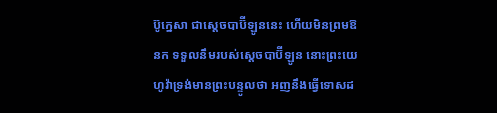ប៊ូក្នេសា ជាស្តេចបាប៊ីឡូននេះ ហើយមិនព្រមឱនក ទទួលនឹមរបស់ស្តេចបាប៊ីឡូន នោះព្រះយេហូវ៉ាទ្រង់មានព្រះបន្ទូលថា អញនឹងធ្វើទោសដ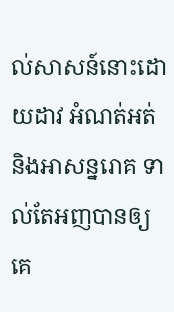ល់សាសន៍នោះដោយដាវ អំណត់អត់ និងអាសន្នរោគ ទាល់តែអញបានឲ្យគេ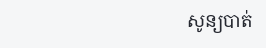សូន្យបាត់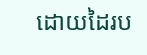ដោយដៃរប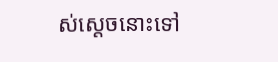ស់ស្តេចនោះទៅ